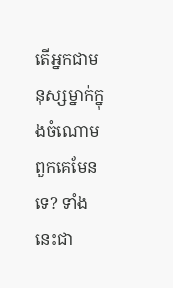តើអ្នកជាមនុស្សម្នាក់ក្នុងចំណោមពួកគេមែនទេ? ទាំងនេះជា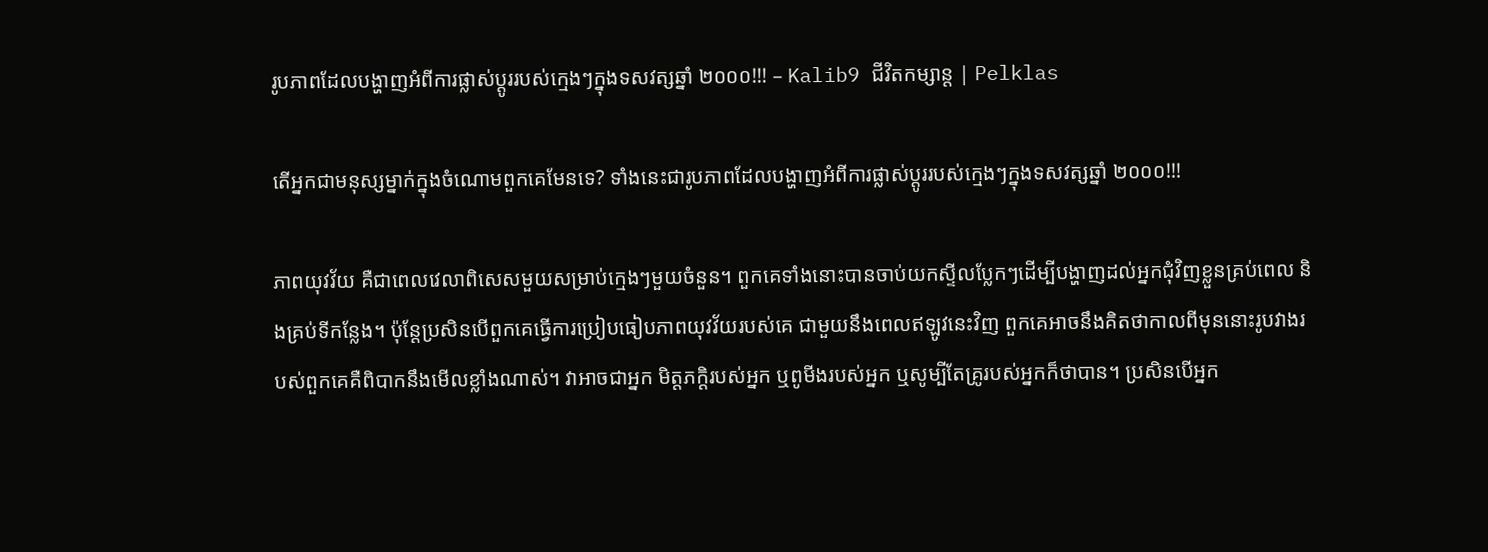រូបភាពដែលបង្ហាញអំពីការផ្លាស់ប្តូររបស់ក្មេងៗក្នុងទសវត្សឆ្នាំ ២០០០!!! – Kalib9 ជីវិតកម្សាន្ត | Pelklas

តើអ្នកជាមនុស្សម្នាក់ក្នុងចំណោមពួកគេមែនទេ? ទាំងនេះជារូបភាពដែលបង្ហាញអំពីការផ្លាស់ប្តូររបស់ក្មេងៗក្នុងទសវត្សឆ្នាំ ២០០០!!!

ភាពយុវវ័យ គឺជាពេលវេលាពិសេសមួយសម្រាប់ក្មេងៗមួយចំនួន។ ពួកគេទាំងនោះបានចាប់យកស្ទីលប្លែកៗដើម្បីបង្ហាញដល់អ្នកជុំវិញខ្លួនគ្រប់ពេល និងគ្រប់ទីកន្លែង។ ប៉ុន្តែប្រសិនបើពួកគេធ្វើការប្រៀបធៀបភាពយុវវ័យរបស់គេ ជាមួយនឹងពេលឥឡូវនេះវិញ ពួកគេអាចនឹងគិតថាកាលពីមុននោះរូបវាងរបស់ពួកគេគឺពិបាកនឹងមើលខ្លាំងណាស់។ វាអាចជាអ្នក មិត្តភក្តិរបស់អ្នក ឬពូមីងរបស់អ្នក ឬសូម្បីតែគ្រូរបស់អ្នកក៏ថាបាន។ ប្រសិនបើអ្នក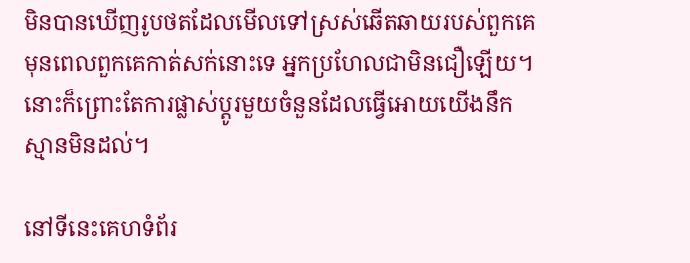មិនបានឃើញរូបថតដែលមើលទៅស្រស់ឆើតឆាយរបស់ពួកគេ មុនពេលពួកគេកាត់សក់នោះទេ អ្នកប្រហែលជាមិនជឿឡើយ។ នោះក៏ព្រោះតែការផ្លាស់ប្តូរមួយចំនួនដែលធ្វើអោយយើងនឹកស្មានមិនដល់។

នៅទីនេះគេហទំព័រ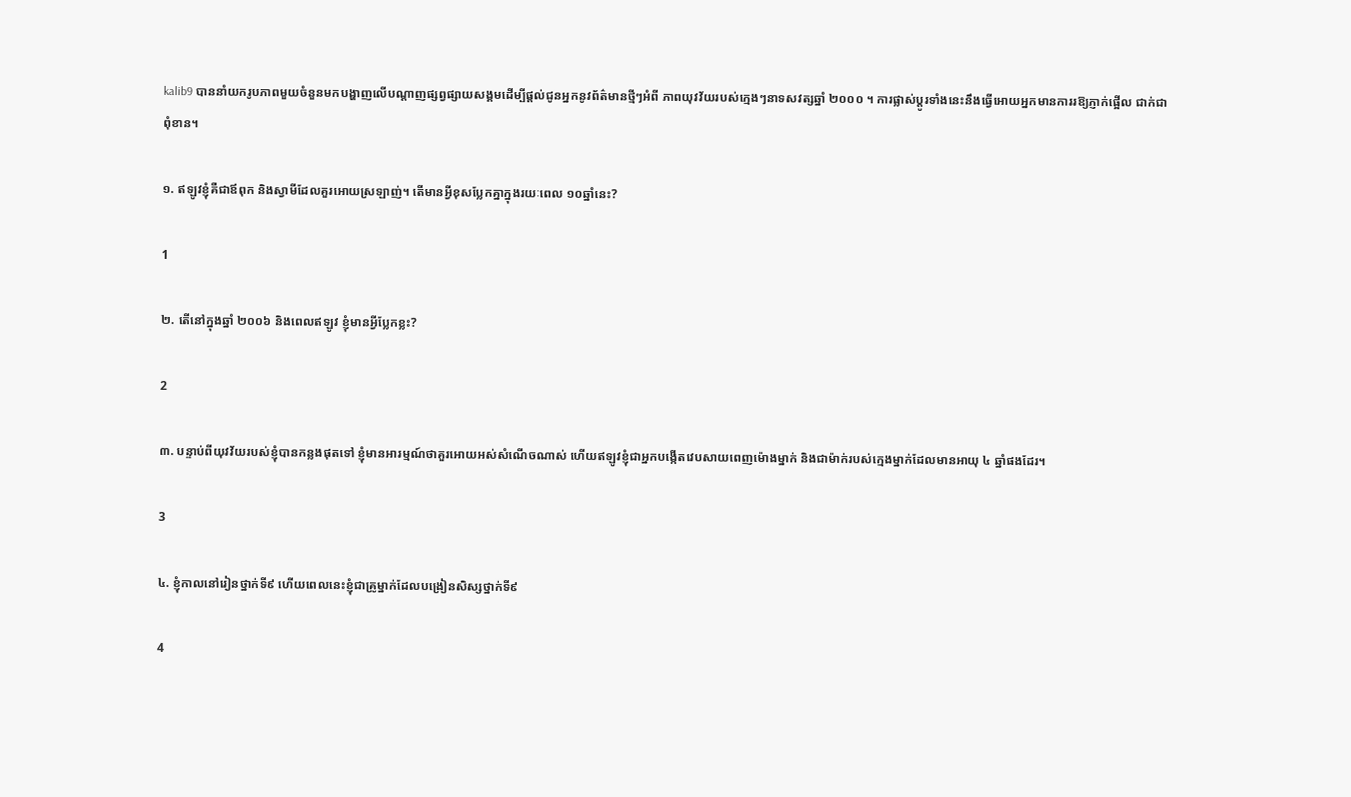kalib9 បាននាំយករូបភាពមួយចំនួនមកបង្ហាញលើបណ្តាញផ្សព្វផ្សាយសង្គមដើម្បីផ្តល់ជូនអ្នកនូវព័ត៌មានថ្មីៗអំពី ភាពយុវវ័យរបស់ក្មេងៗនាទសវត្សឆ្នាំ ២០០០ ។ ការផ្លាស់ប្តូរទាំងនេះនឹងធ្វើអោយអ្នកមានការរឱ្យភ្ញាក់ផ្អើល ជាក់ជាពុំខាន។

១. ឥឡូវខ្ញុំគឺជាឪពុក និងស្វាមីដែលគួរអោយស្រឡាញ់។ តើមានអ្វីខុសប្លែកគ្នាក្នុងរយៈពេល ១០ឆ្នាំនេះ?

1

២. តើនៅក្នុងឆ្នាំ ២០០៦ និងពេលឥឡូវ ខ្ញុំមានអ្វីប្លែកខ្លះ?

2

៣. បន្ទាប់ពីយុវវ័យរបស់ខ្ញុំបានកន្លងផុតទៅ ខ្ញុំមានអារម្មណ៍ថាគួរអោយអស់សំណើចណាស់ ហើយឥឡូវខ្ញុំជាអ្នកបង្កើតវេបសាយពេញម៉ោងម្នាក់ និងជាម៉ាក់របស់ក្មេងម្នាក់ដែលមានអាយុ ៤ ឆ្នាំផងដែរ។

3

៤. ខ្ញុំកាលនៅរៀនថ្នាក់ទី៩ ហើយពេលនេះខ្ញុំជាគ្រូម្នាក់ដែលបង្រៀនសិស្សថ្នាក់ទី៩

4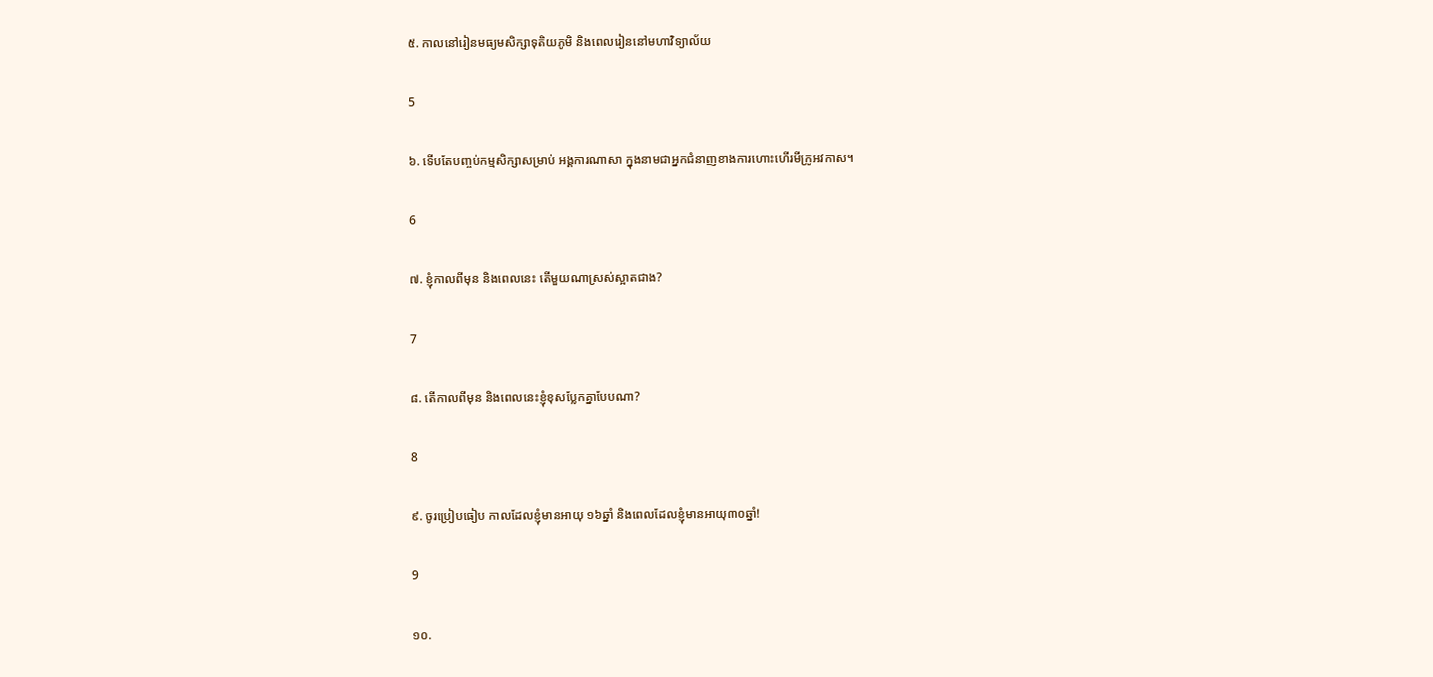៥. កាលនៅរៀនមធ្យមសិក្សាទុតិយភូមិ និងពេលរៀននៅមហាវិទ្យាល័យ

5

៦. ទើបតែបញ្ចប់កម្មសិក្សាសម្រាប់ អង្គការណាសា ក្នុងនាមជាអ្នកជំនាញខាងការហោះហើរមីក្រូអវកាស។

6

៧. ខ្ញុំកាលពីមុន និងពេលនេះ តើមួយណាស្រស់ស្អាតជាង?

7

៨. តើកាលពីមុន និងពេលនេះខ្ញុំខុសប្លែកគ្នាបែបណា?

8

៩. ចូរប្រៀបធៀប កាលដែលខ្ញុំមានអាយុ ១៦ឆ្នាំ និងពេលដែលខ្ញុំមានអាយុ៣០ឆ្នាំ!

9

១០.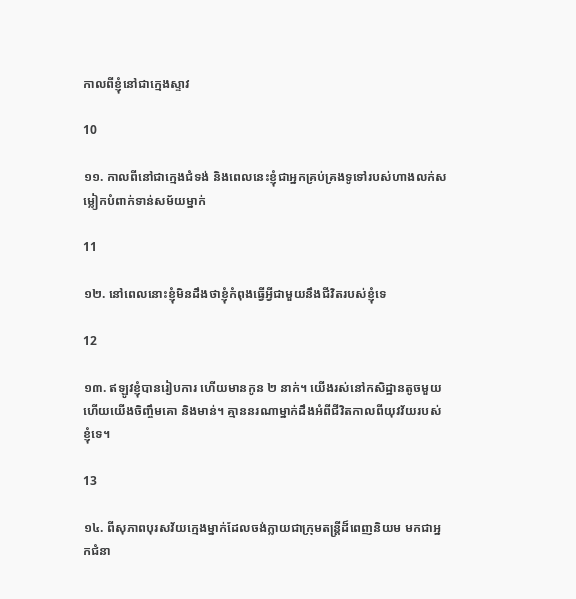កាលពីខ្ញុំនៅជាក្មេងស្ទាវ

10

១១. កាលពីនៅជាក្មេងជំទង់ និងពេលនេះខ្ញុំជាអ្នកគ្រប់គ្រងទូទៅរបស់ហាងលក់សម្លៀកបំពាក់ទាន់សម័យម្នាក់

11

១២. នៅពេលនោះខ្ញុំមិនដឹងថាខ្ញុំកំពុងធ្វើអ្វីជាមួយនឹងជីវិតរបស់ខ្ញុំទេ

12

១៣. ឥឡូវខ្ញុំបានរៀបការ ហើយមានកូន ២ នាក់។ យើងរស់នៅកសិដ្ឋានតូចមួយ ហើយយើងចិញ្ចឹមគោ និងមាន់។ គ្មាននរណាម្នាក់ដឹងអំពីជីវិតកាលពីយុវវ័យរបស់ខ្ញុំទេ។

13

១៤. ពីសុភាពបុរសវ័យក្មេងម្នាក់ដែលចង់ក្លាយជាក្រុមតន្រ្តីដ៏ពេញនិយម មកជាអ្នកជំនា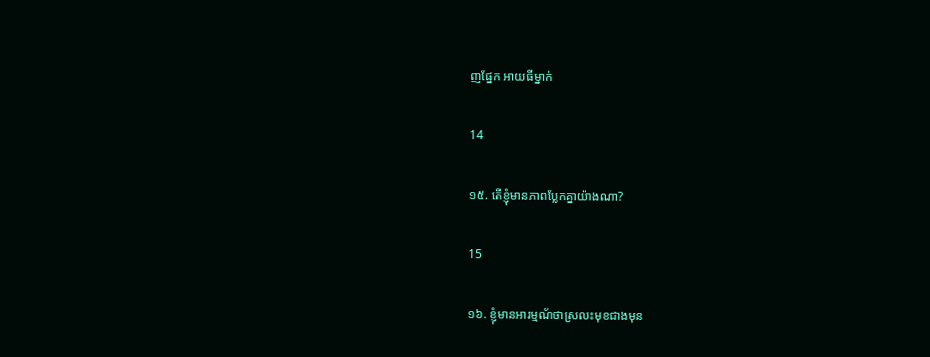ញផ្នែក អាយធីម្នាក់

14

១៥. តើខ្ញុំមានភាពប្លែកគ្នាយ៉ាងណា?

15

១៦. ខ្ញុំមានអារម្មណ័ថាស្រលះមុខជាងមុន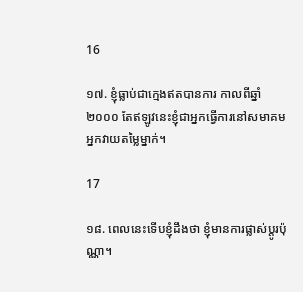16

១៧. ខ្ញុំធ្លាប់ជាក្មេងឥតបានការ កាលពីឆ្នាំ ២០០០ តែឥឡូវនេះខ្ញុំជាអ្នកធ្វើការនៅសមាគមអ្នកវាយតម្លៃម្នាក់។

17

១៨. ពេលនេះទើបខ្ញុំដឹងថា ខ្ញុំមានការផ្លាស់ប្តូរប៉ុណ្ណា។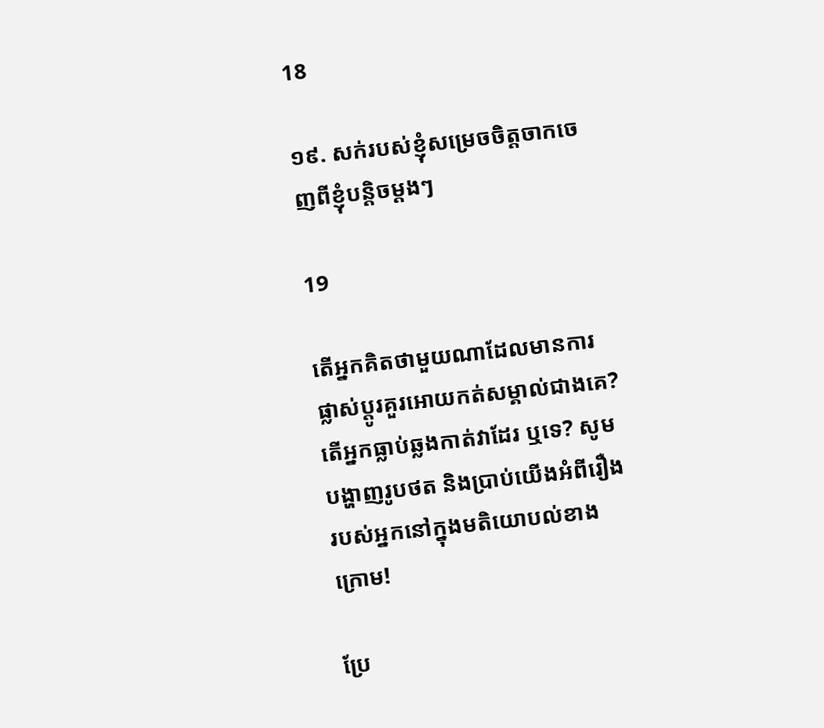18

១៩. សក់របស់ខ្ញុំសម្រេចចិត្តចាកចេញពីខ្ញុំបន្តិចម្តងៗ

19

តើអ្នកគិតថាមួយណាដែលមានការផ្លាស់ប្តូរគួរអោយកត់សម្គាល់ជាងគេ? តើអ្នកធ្លាប់ឆ្លងកាត់វាដែរ ឬទេ? សូមបង្ហាញរូបថត និងប្រាប់យើងអំពីរឿងរបស់អ្នកនៅក្នុងមតិយោបល់ខាងក្រោម!

ប្រែ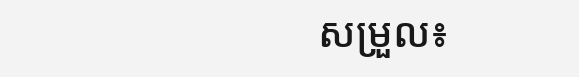សម្រួល៖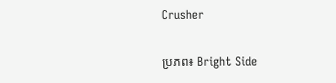Crusher

ប្រភព៖ Bright Side